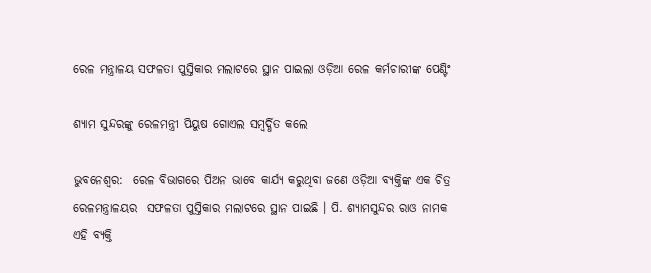ରେଳ ମନ୍ତ୍ରାଳୟ ସଫଳତା ପୁସ୍ତିକାର ମଲାଟରେ ସ୍ଥାନ ପାଇଲା ଓଡ଼ିଆ ରେଳ କର୍ମଚାରୀଙ୍କ ପେଣ୍ଟିଂ

ଶ୍ୟାମ ସୁନ୍ଦରଙ୍କୁ ରେଳମନ୍ତ୍ରୀ ପିୟୁଷ ଗୋଏଲ ସମ୍ବର୍ଦ୍ଧିତ କଲେ

ଭୁବନେଶ୍ୱର:  ରେଳ ବିଭାଗରେ ପିଅନ ଭାବେ କାର୍ଯ୍ୟ କରୁଥିବା ଜଣେ ଓଡ଼ିଆ ବ୍ୟକ୍ତିଙ୍କ ଏକ ଚିତ୍ର ରେଳମନ୍ତ୍ରାଳୟର  ସଫଳତା ପୁସ୍ତିକାର ମଲାଟରେ ସ୍ଥାନ ପାଇଛି । ପି. ଶ୍ୟାମସୁନ୍ଦର ରାଓ ନାମକ ଏହି ବ୍ୟକ୍ତି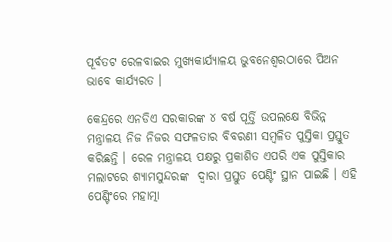ପୂର୍ବତଟ ରେଳବାଇର ମୁଖ୍ୟକାର୍ଯ୍ୟାଳୟ ଭୁବନେଶ୍ୱରଠାରେ ପିଅନ ଭାବେ କାର୍ଯ୍ୟରତ ।

କେନ୍ଦ୍ରରେ ଏନଡିଏ ସରକାରଙ୍କ ୪ ବର୍ଷ ପୂର୍ତ୍ତି ଉପଲକ୍ଷେ ବିଭିନ୍ନ ମନ୍ତ୍ରାଳୟ ନିଜ ନିଜର ସଫଳତାର ବିବରଣୀ ସମ୍ବଳିତ ପୁସ୍ତିକା ପ୍ରସ୍ତୁତ କରିଛନ୍ତି । ରେଳ ମନ୍ତ୍ରାଳୟ ପକ୍ଷରୁ ପ୍ରକାଶିତ ଏପରି ଏକ ପୁସ୍ତିକାର ମଲାଟରେ ଶ୍ୟାମସୁନ୍ଦରଙ୍କ  ଦ୍ୱାରା ପ୍ରସ୍ତୁତ ପେଣ୍ଟିଂ ସ୍ଥାନ ପାଇଛି । ଏହି ପେଣ୍ଟିଂରେ ମହାତ୍ମା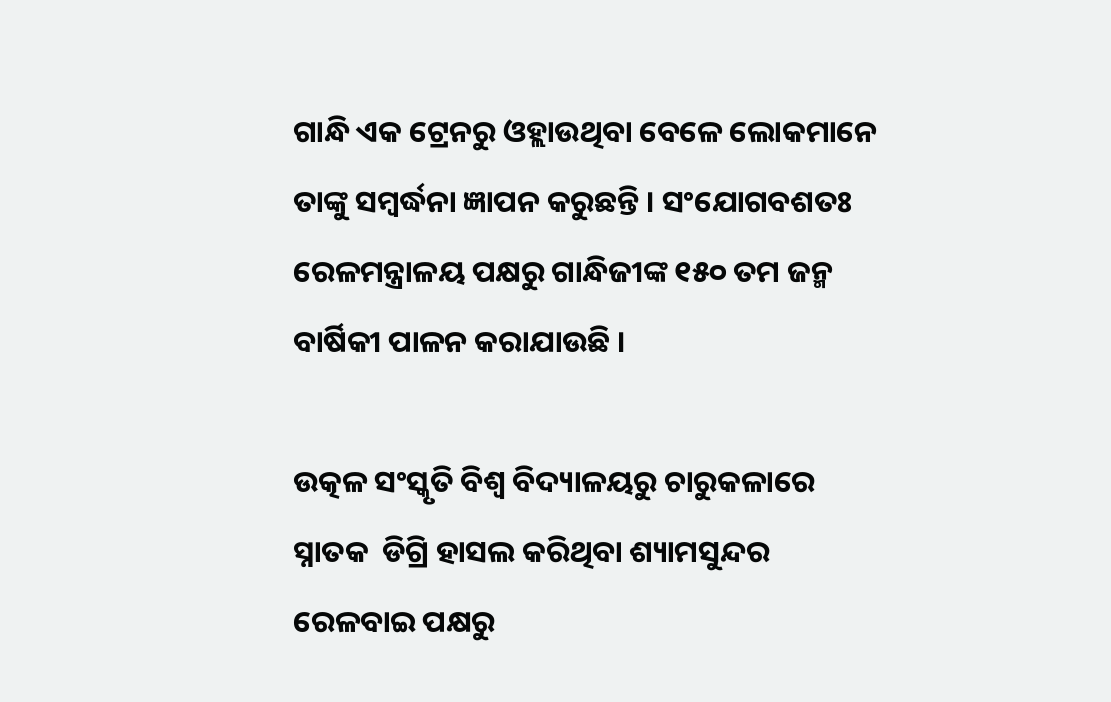ଗାନ୍ଧି ଏକ ଟ୍ରେନରୁ ଓହ୍ଲାଉଥିବା ବେଳେ ଲୋକମାନେ ତାଙ୍କୁ ସମ୍ବର୍ଦ୍ଧନା ଜ୍ଞାପନ କରୁଛନ୍ତି । ସଂଯୋଗବଶତଃ ରେଳମନ୍ତ୍ରାଳୟ ପକ୍ଷରୁ ଗାନ୍ଧିଜୀଙ୍କ ୧୫୦ ତମ ଜନ୍ମ ବାର୍ଷିକୀ ପାଳନ କରାଯାଉଛି ।

ଉତ୍କଳ ସଂସ୍କୃତି ବିଶ୍ୱ ବିଦ୍ୟାଳୟରୁ ଚାରୁକଳାରେ ସ୍ନାତକ  ଡିଗ୍ରି ହାସଲ କରିଥିବା ଶ୍ୟାମସୁନ୍ଦର ରେଳବାଇ ପକ୍ଷରୁ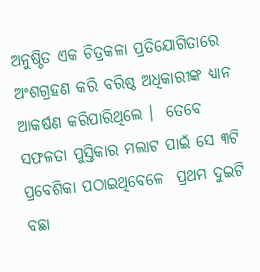ଅନୁଷ୍ଠିତ ଏକ ଚିତ୍ରକଳା ପ୍ରତିଯୋଗିତାରେ ଅଂଶଗ୍ରହଣ କରି ବରିଷ୍ଠ ଅଧିକାରୀଙ୍କ ଧ୍ୟାନ ଆକର୍ଷଣ କରିପାରିଥିଲେ ।  ତେବେ  ସଫଳତା ପୁସ୍ତିକାର ମଲାଟ ପାଇଁ ସେ ୩ଟି ପ୍ରବେଶିକା ପଠାଇଥିବେଳେ  ପ୍ରଥମ ଦୁଇଟି ବଛା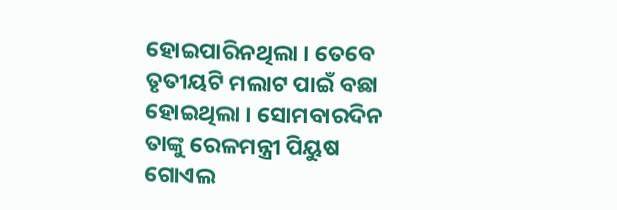ହୋଇପାରିନଥିଲା । ତେବେ ତୃତୀୟଟି ମଲାଟ ପାଇଁ ବଛା ହୋଇଥିଲା । ସୋମବାରଦିନ ତାଙ୍କୁ ରେଳମନ୍ତ୍ରୀ ପିୟୁଷ ଗୋଏଲ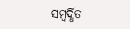ସମ୍ବର୍ଦ୍ଧିତ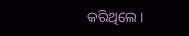କରିଥିଲେ ।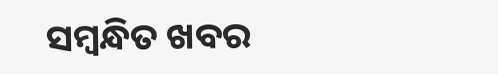ସମ୍ବନ୍ଧିତ ଖବର